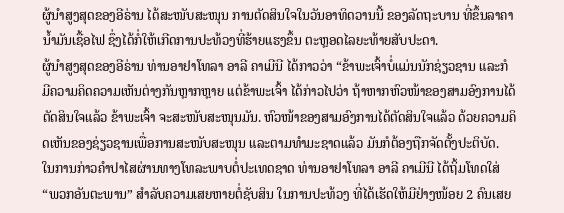ຜູ້ນຳສູງສຸດຂອງອີຣ່ານ ໄດ້ສະໜັບສະໜຸນ ການຕັດສິນໃຈໃນວັນອາທິດວານນີ້ ຂອງລັດຖະບານ ທີ່ຂຶ້ນລາຄານ້ຳມັນເຊື້ອໄຟ ຊຶ່ງໄດ້ກໍ່ໃຫ້ເກີດການປະທ້ວງທີ່ຮ້າຍແຮງຂຶ້ນ ຕະຫຼອດໄລຍະທ້າຍສັບປະດາ.
ຜູ້ນຳສູງສຸດຂອງອີຣ່ານ ທ່ານອາຢາໂທລາ ອາລີ ຄາເມີນີ ໄດ້ກາວວ່າ “ຂ້າພະເຈົ້າບໍ່ແມ່ນນັກຊ່ຽວຊານ ແລະກໍມີຄວາມຄິດຄວາມເຫັນຕ່າງກັນຫຼາກຫຼາຍ ແຕ່ຂ້າພະເຈົ້າ ໄດ້ກ່າວໄປວ່າ ຖ້າຫາກຫົວໜ້າຂອງສາມອົງການໄດ້ຕັດສິນໃຈແລ້ວ ຂ້າພະເຈົ້າ ຈະສະໜັບສະໜຸນມັນ. ຫົວໜ້າຂອງສາມອົງການໄດ້ຕັດສິນໃຈແລ້ວ ດ້ວຍຄວາມຄິດເຫັນຂອງຊ່ຽວຊານເພື່ອການສະໜັບສະໜຸນ ແລະຕາມທຳມະຊາດແລ້ວ ມັນກໍຕ້ອງຖືກຈັດຕັ້ງປະຕິບັດ.
ໃນການກ່າວຄຳປາໄສຜ່ານທາງໂທລະພາບຕໍ່ປະເທດຊາດ ທ່ານອາຢາໂທລາ ອາລີ ຄາເມີນີ ໄດ້ຖິ້ມໂທດໃສ່ “ພວກອັນຕະພານ” ສຳລັບຄວາມເສຍຫາຍຕໍ່ຊັບສິນ ໃນການປະທ້ວງ ທີ່ໄດ້ເຮັດໃຫ້ມີຢ່າງໜ້ອຍ 2 ຄົນເສຍ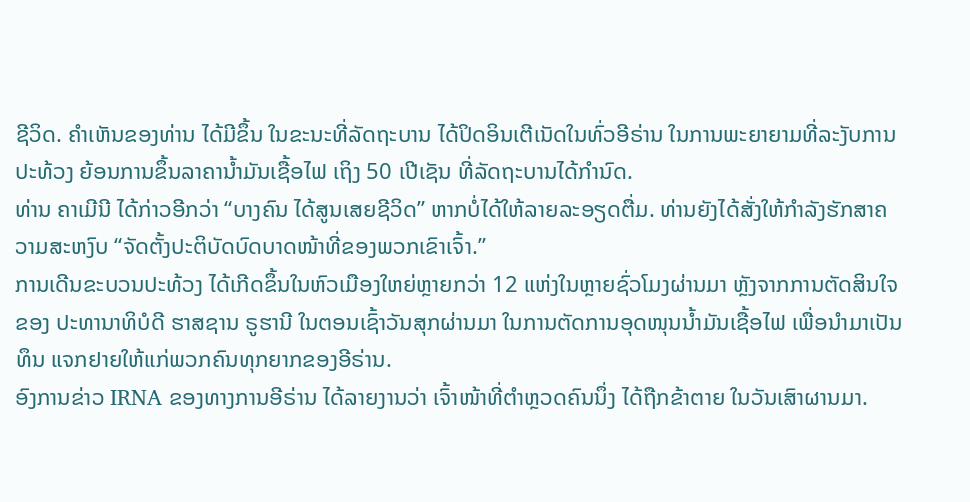ຊີວິດ. ຄຳເຫັນຂອງທ່ານ ໄດ້ມີຂຶ້ນ ໃນຂະນະທີ່ລັດຖະບານ ໄດ້ປິດອິນເຕີເນັດໃນທົ່ວອີຣ່ານ ໃນການພະຍາຍາມທີ່ລະງັບການປະທ້ວງ ຍ້ອນການຂຶ້ນລາຄານ້ຳມັນເຊື້ອໄຟ ເຖິງ 50 ເປີເຊັນ ທີ່ລັດຖະບານໄດ້ກຳນົດ.
ທ່ານ ຄາເມີນີ ໄດ້ກ່າວອີກວ່າ “ບາງຄົນ ໄດ້ສູນເສຍຊີວິດ” ຫາກບໍ່ໄດ້ໃຫ້ລາຍລະອຽດຕື່ມ. ທ່ານຍັງໄດ້ສັ່ງໃຫ້ກຳລັງຮັກສາຄວາມສະຫງົບ “ຈັດຕັ້ງປະຕິບັດບົດບາດໜ້າທີ່ຂອງພວກເຂົາເຈົ້າ.”
ການເດີນຂະບວນປະທ້ວງ ໄດ້ເກີດຂຶ້ນໃນຫົວເມືອງໃຫຍ່ຫຼາຍກວ່າ 12 ແຫ່ງໃນຫຼາຍຊົ່ວໂມງຜ່ານມາ ຫຼັງຈາກການຕັດສິນໃຈຂອງ ປະທານາທິບໍດີ ຮາສຊານ ຣູຮານີ ໃນຕອນເຊົ້າວັນສຸກຜ່ານມາ ໃນການຕັດການອຸດໜຸນນ້ຳມັນເຊື້ອໄຟ ເພື່ອນຳມາເປັນທຶນ ແຈກຢາຍໃຫ້ແກ່ພວກຄົນທຸກຍາກຂອງອີຣ່ານ.
ອົງການຂ່າວ IRNA ຂອງທາງການອີຣ່ານ ໄດ້ລາຍງານວ່າ ເຈົ້າໜ້າທີ່ຕຳຫຼວດຄົນນຶ່ງ ໄດ້ຖືກຂ້າຕາຍ ໃນວັນເສົາຜານມາ.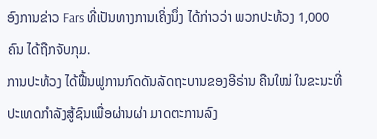ອົງການຂ່າວ Fars ທີ່ເປັນທາງການເຄິ່ງນຶ່ງ ໄດ້ກ່າວວ່າ ພວກປະທ້ວງ 1,000 ຄົນ ໄດ້ຖືກຈັບກຸມ.
ການປະທ້ວງ ໄດ້ຟື້ນຟູການກົດດັນລັດຖະບານຂອງອີຣ່ານ ຄືນໃໝ່ ໃນຂະນະທີ່ປະເທດກຳລັງສູ້ຊົນເພື່ອຜ່ານຜ່າ ມາດຕະການລົງ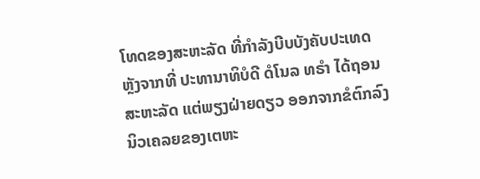ໂທດຂອງສະຫະລັດ ທີ່ກຳລັງບີບບັງຄັບປະເທດ ຫຼັງຈາກທີ່ ປະທານາທິບໍດີ ດໍໂນລ ທຣຳ ໄດ້ຖອນສະຫະລັດ ແຕ່ພຽງຝ່າຍດຽວ ອອກຈາກຂໍຕົກລົງນິວເຄລຍຂອງເຕຫະ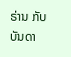ຣ່ານ ກັບບັນດາ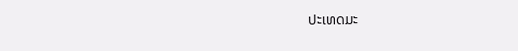ປະເທດມະ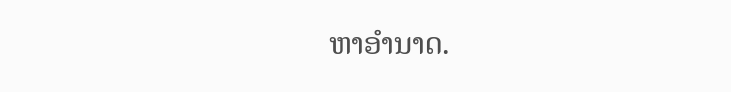ຫາອຳນາດ.